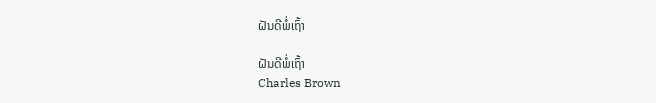ຝັນດີພໍ່ເຖົ້າ

ຝັນດີພໍ່ເຖົ້າ
Charles Brown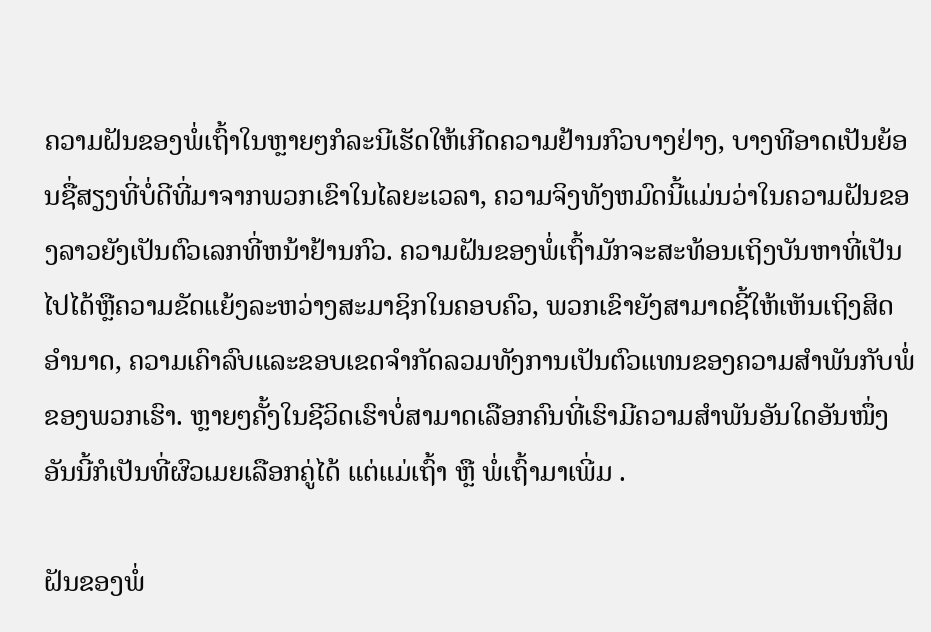ຄວາມຝັນຂອງພໍ່ເຖົ້າໃນຫຼາຍໆກໍລະນີເຮັດໃຫ້ເກີດຄວາມຢ້ານກົວບາງຢ່າງ, ບາງທີອາດເປັນຍ້ອນຊື່ສຽງທີ່ບໍ່ດີທີ່ມາຈາກພວກເຂົາໃນໄລຍະເວລາ, ຄວາມຈິງທັງຫມົດນີ້ແມ່ນວ່າໃນຄວາມຝັນຂອງລາວຍັງເປັນຕົວເລກທີ່ຫນ້າຢ້ານກົວ. ຄວາມຝັນຂອງພໍ່ເຖົ້າມັກຈະສະທ້ອນເຖິງບັນຫາທີ່ເປັນໄປໄດ້ຫຼືຄວາມຂັດແຍ້ງລະຫວ່າງສະມາຊິກໃນຄອບຄົວ, ພວກເຂົາຍັງສາມາດຊີ້ໃຫ້ເຫັນເຖິງສິດອໍານາດ, ຄວາມເຄົາລົບແລະຂອບເຂດຈໍາກັດລວມທັງການເປັນຕົວແທນຂອງຄວາມສໍາພັນກັບພໍ່ຂອງພວກເຮົາ. ຫຼາຍໆຄັ້ງໃນຊີວິດເຮົາບໍ່ສາມາດເລືອກຄົນທີ່ເຮົາມີຄວາມສໍາພັນອັນໃດອັນໜຶ່ງ ອັນນີ້ກໍເປັນທີ່ຜົວເມຍເລືອກຄູ່ໄດ້ ແຕ່ແມ່ເຖົ້າ ຫຼື ພໍ່ເຖົ້າມາເພີ່ມ .

ຝັນຂອງພໍ່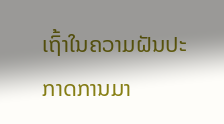ເຖົ້າໃນຄວາມຝັນປະກາດການມາ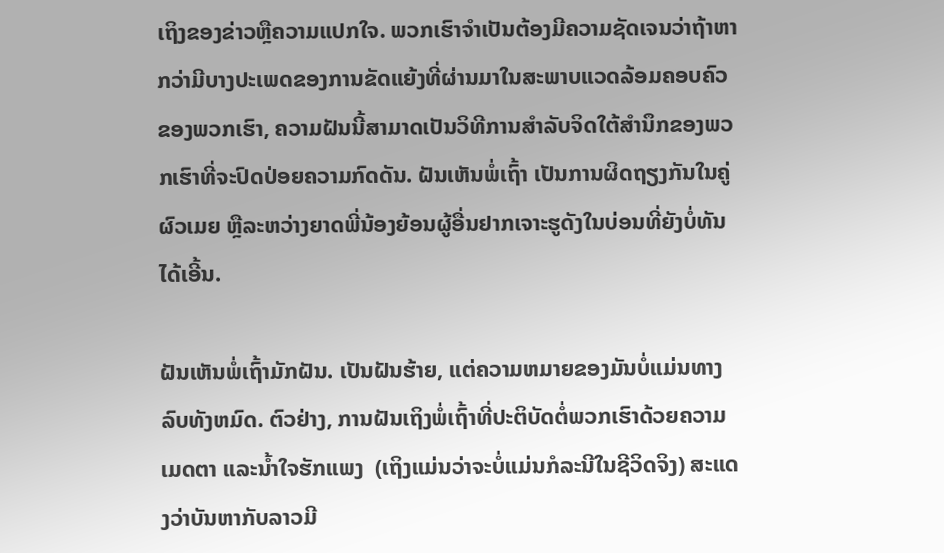ເຖິງຂອງຂ່າວຫຼືຄວາມແປກໃຈ. ພວກເຮົາຈໍາເປັນຕ້ອງມີຄວາມຊັດເຈນວ່າຖ້າຫາກວ່າມີບາງປະເພດຂອງການຂັດແຍ້ງທີ່ຜ່ານມາໃນສະພາບແວດລ້ອມຄອບຄົວຂອງພວກເຮົາ, ຄວາມຝັນນີ້ສາມາດເປັນວິທີການສໍາລັບຈິດໃຕ້ສໍານຶກຂອງພວກເຮົາທີ່ຈະປົດປ່ອຍຄວາມກົດດັນ. ຝັນເຫັນພໍ່ເຖົ້າ ເປັນການຜິດຖຽງກັນໃນຄູ່ຜົວເມຍ ຫຼືລະຫວ່າງຍາດພີ່ນ້ອງຍ້ອນຜູ້ອື່ນຢາກເຈາະຮູດັງໃນບ່ອນທີ່ຍັງບໍ່ທັນໄດ້ເອີ້ນ.

ຝັນເຫັນພໍ່ເຖົ້າມັກຝັນ. ເປັນຝັນຮ້າຍ, ແຕ່ຄວາມຫມາຍຂອງມັນບໍ່ແມ່ນທາງລົບທັງຫມົດ. ຕົວຢ່າງ, ການຝັນເຖິງພໍ່ເຖົ້າທີ່ປະຕິບັດຕໍ່ພວກເຮົາດ້ວຍຄວາມເມດຕາ ແລະນໍ້າໃຈຮັກແພງ  (ເຖິງແມ່ນວ່າຈະບໍ່ແມ່ນກໍລະນີໃນຊີວິດຈິງ) ສະແດງວ່າບັນຫາກັບລາວມີ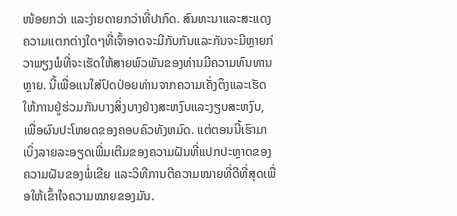ໜ້ອຍກວ່າ ແລະງ່າຍດາຍກວ່າທີ່ປາກົດ. ສົນທະນາແລະສະແດງຄວາມແຕກຕ່າງໃດໆທີ່ເຈົ້າອາດຈະມີກັບກັນແລະກັນຈະມີຫຼາຍກ່ວາພຽງພໍທີ່ຈະເຮັດໃຫ້ສາຍພົວພັນຂອງທ່ານມີຄວາມທົນທານຫຼາຍ. ນີ້ເພື່ອແນໃສ່ປົດປ່ອຍທ່ານຈາກຄວາມເຄັ່ງຕຶງແລະເຮັດໃຫ້ການຢູ່ຮ່ວມກັນບາງສິ່ງບາງຢ່າງສະຫງົບແລະງຽບສະຫງົບ, ເພື່ອຜົນປະໂຫຍດຂອງຄອບຄົວທັງຫມົດ. ແຕ່ຕອນນີ້ເຮົາມາເບິ່ງລາຍລະອຽດເພີ່ມເຕີມຂອງຄວາມຝັນທີ່ແປກປະຫຼາດຂອງຄວາມຝັນຂອງພໍ່ເຂີຍ ແລະວິທີການຕີຄວາມໝາຍທີ່ດີທີ່ສຸດເພື່ອໃຫ້ເຂົ້າໃຈຄວາມໝາຍຂອງມັນ.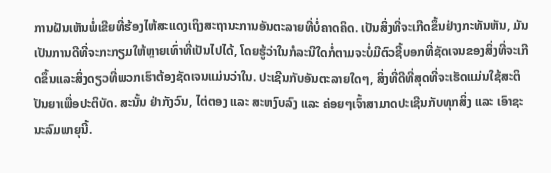ການຝັນເຫັນພໍ່ເຂີຍທີ່ຮ້ອງໄຫ້ສະແດງເຖິງສະຖານະການອັນຕະລາຍທີ່ບໍ່ຄາດຄິດ. ເປັນສິ່ງທີ່ຈະເກີດຂຶ້ນຢ່າງກະທັນຫັນ, ມັນເປັນການດີທີ່ຈະກະກຽມໃຫ້ຫຼາຍເທົ່າທີ່ເປັນໄປໄດ້, ໂດຍຮູ້ວ່າໃນກໍລະນີໃດກໍ່ຕາມຈະບໍ່ມີຕົວຊີ້ບອກທີ່ຊັດເຈນຂອງສິ່ງທີ່ຈະເກີດຂຶ້ນແລະສິ່ງດຽວທີ່ພວກເຮົາຕ້ອງຊັດເຈນແມ່ນວ່າໃນ. ປະເຊີນກັບອັນຕະລາຍໃດໆ, ສິ່ງທີ່ດີທີ່ສຸດທີ່ຈະເຮັດແມ່ນໃຊ້ສະຕິປັນຍາເພື່ອປະຕິບັດ. ສະນັ້ນ ຢ່າກັງວົນ, ໄຕ່ຕອງ ແລະ ສະຫງົບລົງ ແລະ ຄ່ອຍໆເຈົ້າສາມາດປະເຊີນກັບທຸກສິ່ງ ແລະ ເອົາຊະນະລົມພາຍຸນີ້.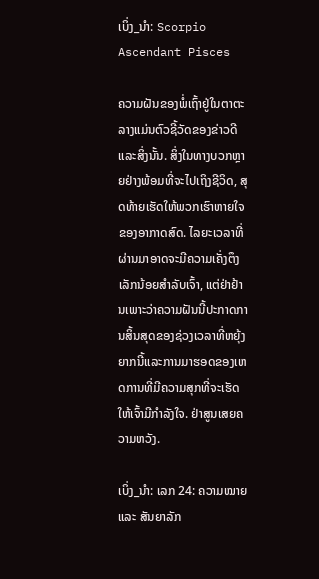ເບິ່ງ_ນຳ: Scorpio Ascendant Pisces

ຄວາມຝັນຂອງພໍ່ເຖົ້າຢູ່ໃນຕາຕະລາງແມ່ນຕົວຊີ້ວັດຂອງຂ່າວດີແລະສິ່ງນັ້ນ. ສິ່ງໃນທາງບວກຫຼາຍຢ່າງພ້ອມທີ່ຈະໄປເຖິງຊີວິດ, ສຸດທ້າຍເຮັດໃຫ້ພວກເຮົາຫາຍໃຈຂອງອາກາດສົດ. ໄລຍະເວລາທີ່ຜ່ານມາອາດຈະມີຄວາມເຄັ່ງຕຶງເລັກນ້ອຍສໍາລັບເຈົ້າ, ແຕ່ຢ່າຢ້ານເພາະວ່າຄວາມຝັນນີ້ປະກາດການສິ້ນສຸດຂອງຊ່ວງເວລາທີ່ຫຍຸ້ງຍາກນີ້ແລະການມາຮອດຂອງເຫດການທີ່ມີຄວາມສຸກທີ່ຈະເຮັດໃຫ້ເຈົ້າມີກໍາລັງໃຈ. ຢ່າສູນເສຍຄວາມຫວັງ.

ເບິ່ງ_ນຳ: ເລກ 24: ຄວາມໝາຍ ແລະ ສັນຍາລັກ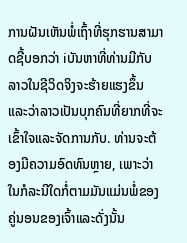ການຝັນເຫັນພໍ່ເຖົ້າທີ່ຮຸກຮານສາມາດຊີ້ບອກວ່າ iບັນຫາທີ່ທ່ານມີກັບລາວໃນຊີວິດຈິງຈະຮ້າຍແຮງຂຶ້ນແລະວ່າລາວເປັນບຸກຄົນທີ່ຍາກທີ່ຈະເຂົ້າໃຈແລະຈັດການກັບ. ທ່ານຈະຕ້ອງມີຄວາມອົດທົນຫຼາຍ, ເພາະວ່າໃນກໍລະນີໃດກໍ່ຕາມມັນແມ່ນພໍ່ຂອງຄູ່ນອນຂອງເຈົ້າແລະດັ່ງນັ້ນ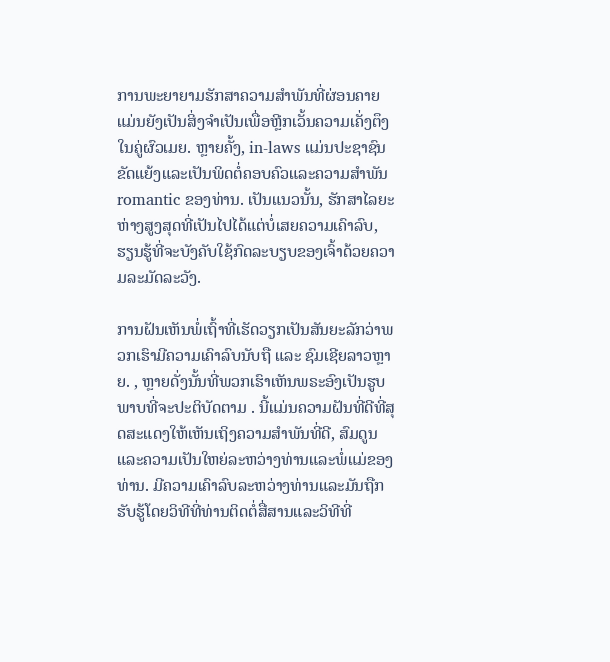ການພະຍາຍາມຮັກສາຄວາມສໍາພັນທີ່ຜ່ອນຄາຍແມ່ນຍັງເປັນສິ່ງຈໍາເປັນເພື່ອຫຼີກເວັ້ນຄວາມເຄັ່ງຕຶງໃນຄູ່ຜົວເມຍ. ຫຼາຍຄັ້ງ, in-laws ແມ່ນປະຊາຊົນຂັດແຍ້ງແລະເປັນພິດຕໍ່ຄອບຄົວແລະຄວາມສໍາພັນ romantic ຂອງທ່ານ. ເປັນແນວນັ້ນ, ຮັກສາໄລຍະຫ່າງສູງສຸດທີ່ເປັນໄປໄດ້ແຕ່ບໍ່ເສຍຄວາມເຄົາລົບ, ຮຽນຮູ້ທີ່ຈະບັງຄັບໃຊ້ກົດລະບຽບຂອງເຈົ້າດ້ວຍຄວາມລະມັດລະວັງ.

ການຝັນເຫັນພໍ່ເຖົ້າທີ່ເຮັດວຽກເປັນສັນຍະລັກວ່າພວກເຮົາມີຄວາມເຄົາລົບນັບຖື ແລະ ຊົມເຊີຍລາວຫຼາຍ. , ຫຼາຍດັ່ງນັ້ນທີ່ພວກເຮົາເຫັນພຣະອົງເປັນຮູບພາບທີ່ຈະປະຕິບັດຕາມ . ນີ້ແມ່ນຄວາມຝັນທີ່ດີທີ່ສຸດສະແດງໃຫ້ເຫັນເຖິງຄວາມສໍາພັນທີ່ດີ, ສົມດູນແລະຄວາມເປັນໃຫຍ່ລະຫວ່າງທ່ານແລະພໍ່ແມ່ຂອງທ່ານ. ມີຄວາມເຄົາລົບລະຫວ່າງທ່ານແລະມັນຖືກຮັບຮູ້ໂດຍວິທີທີ່ທ່ານຕິດຕໍ່ສື່ສານແລະວິທີທີ່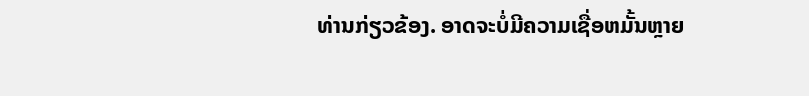ທ່ານກ່ຽວຂ້ອງ. ອາດຈະບໍ່ມີຄວາມເຊື່ອຫມັ້ນຫຼາຍ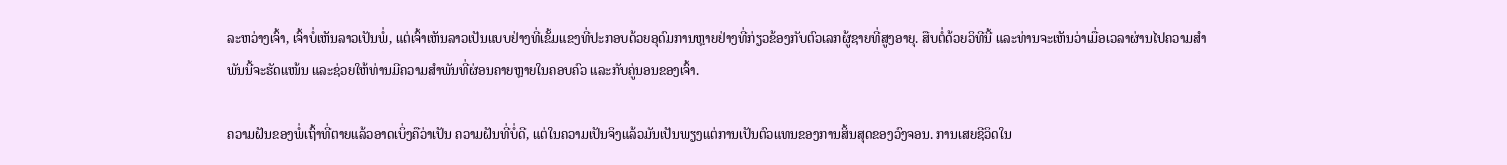ລະຫວ່າງເຈົ້າ, ເຈົ້າບໍ່ເຫັນລາວເປັນພໍ່, ແຕ່ເຈົ້າເຫັນລາວເປັນແບບຢ່າງທີ່ເຂັ້ມແຂງທີ່ປະກອບດ້ວຍອຸດົມການຫຼາຍຢ່າງທີ່ກ່ຽວຂ້ອງກັບຕົວເລກຜູ້ຊາຍທີ່ສູງອາຍຸ. ສືບຕໍ່ດ້ວຍວິທີນີ້ ແລະທ່ານຈະເຫັນວ່າເມື່ອເວລາຜ່ານໄປຄວາມສຳພັນນີ້ຈະຮັດແໜ້ນ ແລະຊ່ວຍໃຫ້ທ່ານມີຄວາມສໍາພັນທີ່ຜ່ອນຄາຍຫຼາຍໃນຄອບຄົວ ແລະກັບຄູ່ນອນຂອງເຈົ້າ.

ຄວາມຝັນຂອງພໍ່ເຖົ້າທີ່ຕາຍແລ້ວອາດເບິ່ງຄືວ່າເປັນ ຄວາມຝັນທີ່ບໍ່ດີ, ແຕ່ໃນຄວາມເປັນຈິງແລ້ວມັນເປັນພຽງແຕ່ການເປັນຕົວແທນຂອງການສິ້ນສຸດຂອງວົງຈອນ. ການເສຍຊີວິດໃນ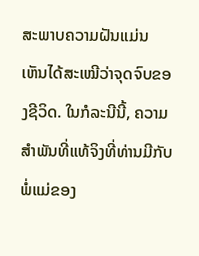ສະພາບຄວາມຝັນແມ່ນເຫັນໄດ້ສະເໝີວ່າຈຸດຈົບຂອງຊີວິດ. ໃນກໍລະນີນີ້, ຄວາມສໍາພັນທີ່ແທ້ຈິງທີ່ທ່ານມີກັບພໍ່ແມ່ຂອງ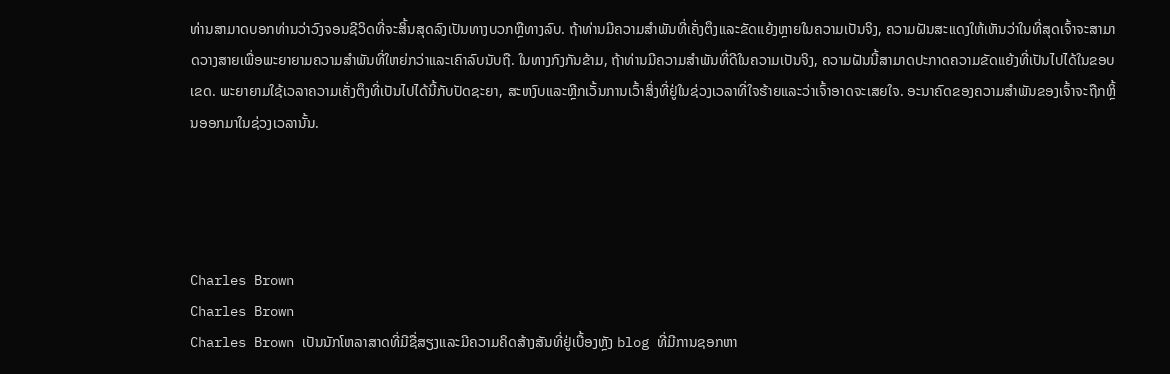ທ່ານສາມາດບອກທ່ານວ່າວົງຈອນຊີວິດທີ່ຈະສິ້ນສຸດລົງເປັນທາງບວກຫຼືທາງລົບ. ຖ້າທ່ານມີຄວາມສໍາພັນທີ່ເຄັ່ງຕຶງແລະຂັດແຍ້ງຫຼາຍໃນຄວາມເປັນຈິງ, ຄວາມຝັນສະແດງໃຫ້ເຫັນວ່າໃນທີ່ສຸດເຈົ້າຈະສາມາດວາງສາຍເພື່ອພະຍາຍາມຄວາມສໍາພັນທີ່ໃຫຍ່ກວ່າແລະເຄົາລົບນັບຖື. ໃນທາງກົງກັນຂ້າມ, ຖ້າທ່ານມີຄວາມສໍາພັນທີ່ດີໃນຄວາມເປັນຈິງ, ຄວາມຝັນນີ້ສາມາດປະກາດຄວາມຂັດແຍ້ງທີ່ເປັນໄປໄດ້ໃນຂອບເຂດ. ພະຍາຍາມໃຊ້ເວລາຄວາມເຄັ່ງຕຶງທີ່ເປັນໄປໄດ້ນີ້ກັບປັດຊະຍາ, ສະຫງົບແລະຫຼີກເວັ້ນການເວົ້າສິ່ງທີ່ຢູ່ໃນຊ່ວງເວລາທີ່ໃຈຮ້າຍແລະວ່າເຈົ້າອາດຈະເສຍໃຈ. ອະນາຄົດຂອງຄວາມສຳພັນຂອງເຈົ້າຈະຖືກຫຼິ້ນອອກມາໃນຊ່ວງເວລານັ້ນ.




Charles Brown
Charles Brown
Charles Brown ເປັນນັກໂຫລາສາດທີ່ມີຊື່ສຽງແລະມີຄວາມຄິດສ້າງສັນທີ່ຢູ່ເບື້ອງຫຼັງ blog ທີ່ມີການຊອກຫາ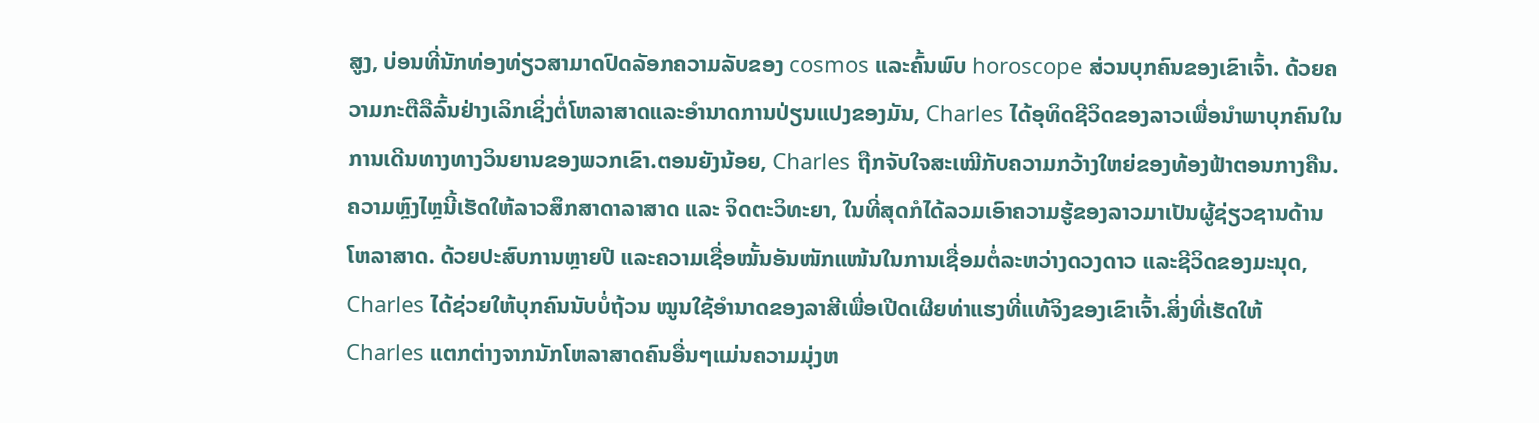ສູງ, ບ່ອນທີ່ນັກທ່ອງທ່ຽວສາມາດປົດລັອກຄວາມລັບຂອງ cosmos ແລະຄົ້ນພົບ horoscope ສ່ວນບຸກຄົນຂອງເຂົາເຈົ້າ. ດ້ວຍຄວາມກະຕືລືລົ້ນຢ່າງເລິກເຊິ່ງຕໍ່ໂຫລາສາດແລະອໍານາດການປ່ຽນແປງຂອງມັນ, Charles ໄດ້ອຸທິດຊີວິດຂອງລາວເພື່ອນໍາພາບຸກຄົນໃນການເດີນທາງທາງວິນຍານຂອງພວກເຂົາ.ຕອນຍັງນ້ອຍ, Charles ຖືກຈັບໃຈສະເໝີກັບຄວາມກວ້າງໃຫຍ່ຂອງທ້ອງຟ້າຕອນກາງຄືນ. ຄວາມຫຼົງໄຫຼນີ້ເຮັດໃຫ້ລາວສຶກສາດາລາສາດ ແລະ ຈິດຕະວິທະຍາ, ໃນທີ່ສຸດກໍໄດ້ລວມເອົາຄວາມຮູ້ຂອງລາວມາເປັນຜູ້ຊ່ຽວຊານດ້ານໂຫລາສາດ. ດ້ວຍປະສົບການຫຼາຍປີ ແລະຄວາມເຊື່ອໝັ້ນອັນໜັກແໜ້ນໃນການເຊື່ອມຕໍ່ລະຫວ່າງດວງດາວ ແລະຊີວິດຂອງມະນຸດ, Charles ໄດ້ຊ່ວຍໃຫ້ບຸກຄົນນັບບໍ່ຖ້ວນ ໝູນໃຊ້ອຳນາດຂອງລາສີເພື່ອເປີດເຜີຍທ່າແຮງທີ່ແທ້ຈິງຂອງເຂົາເຈົ້າ.ສິ່ງທີ່ເຮັດໃຫ້ Charles ແຕກຕ່າງຈາກນັກໂຫລາສາດຄົນອື່ນໆແມ່ນຄວາມມຸ່ງຫ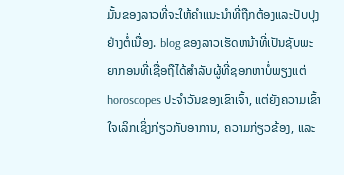ມັ້ນຂອງລາວທີ່ຈະໃຫ້ຄໍາແນະນໍາທີ່ຖືກຕ້ອງແລະປັບປຸງຢ່າງຕໍ່ເນື່ອງ. blog ຂອງລາວເຮັດຫນ້າທີ່ເປັນຊັບພະຍາກອນທີ່ເຊື່ອຖືໄດ້ສໍາລັບຜູ້ທີ່ຊອກຫາບໍ່ພຽງແຕ່ horoscopes ປະຈໍາວັນຂອງເຂົາເຈົ້າ, ແຕ່ຍັງຄວາມເຂົ້າໃຈເລິກເຊິ່ງກ່ຽວກັບອາການ, ຄວາມກ່ຽວຂ້ອງ, ແລະ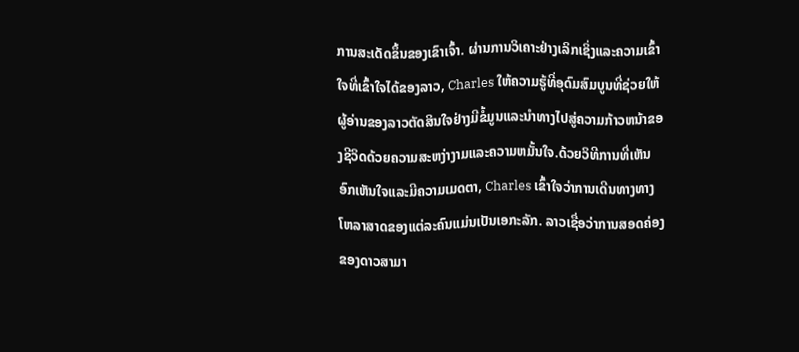ການສະເດັດຂຶ້ນຂອງເຂົາເຈົ້າ. ຜ່ານການວິເຄາະຢ່າງເລິກເຊິ່ງແລະຄວາມເຂົ້າໃຈທີ່ເຂົ້າໃຈໄດ້ຂອງລາວ, Charles ໃຫ້ຄວາມຮູ້ທີ່ອຸດົມສົມບູນທີ່ຊ່ວຍໃຫ້ຜູ້ອ່ານຂອງລາວຕັດສິນໃຈຢ່າງມີຂໍ້ມູນແລະນໍາທາງໄປສູ່ຄວາມກ້າວຫນ້າຂອງຊີວິດດ້ວຍຄວາມສະຫງ່າງາມແລະຄວາມຫມັ້ນໃຈ.ດ້ວຍວິທີການທີ່ເຫັນອົກເຫັນໃຈແລະມີຄວາມເມດຕາ, Charles ເຂົ້າໃຈວ່າການເດີນທາງທາງໂຫລາສາດຂອງແຕ່ລະຄົນແມ່ນເປັນເອກະລັກ. ລາວເຊື່ອວ່າການສອດຄ່ອງຂອງດາວສາມາ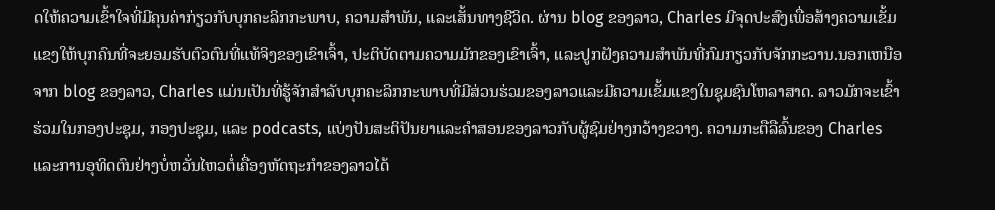ດໃຫ້ຄວາມເຂົ້າໃຈທີ່ມີຄຸນຄ່າກ່ຽວກັບບຸກຄະລິກກະພາບ, ຄວາມສໍາພັນ, ແລະເສັ້ນທາງຊີວິດ. ຜ່ານ blog ຂອງລາວ, Charles ມີຈຸດປະສົງເພື່ອສ້າງຄວາມເຂັ້ມແຂງໃຫ້ບຸກຄົນທີ່ຈະຍອມຮັບຕົວຕົນທີ່ແທ້ຈິງຂອງເຂົາເຈົ້າ, ປະຕິບັດຕາມຄວາມມັກຂອງເຂົາເຈົ້າ, ແລະປູກຝັງຄວາມສໍາພັນທີ່ກົມກຽວກັບຈັກກະວານ.ນອກເຫນືອຈາກ blog ຂອງລາວ, Charles ແມ່ນເປັນທີ່ຮູ້ຈັກສໍາລັບບຸກຄະລິກກະພາບທີ່ມີສ່ວນຮ່ວມຂອງລາວແລະມີຄວາມເຂັ້ມແຂງໃນຊຸມຊົນໂຫລາສາດ. ລາວມັກຈະເຂົ້າຮ່ວມໃນກອງປະຊຸມ, ກອງປະຊຸມ, ແລະ podcasts, ແບ່ງປັນສະຕິປັນຍາແລະຄໍາສອນຂອງລາວກັບຜູ້ຊົມຢ່າງກວ້າງຂວາງ. ຄວາມກະຕືລືລົ້ນຂອງ Charles ແລະການອຸທິດຕົນຢ່າງບໍ່ຫວັ່ນໄຫວຕໍ່ເຄື່ອງຫັດຖະກໍາຂອງລາວໄດ້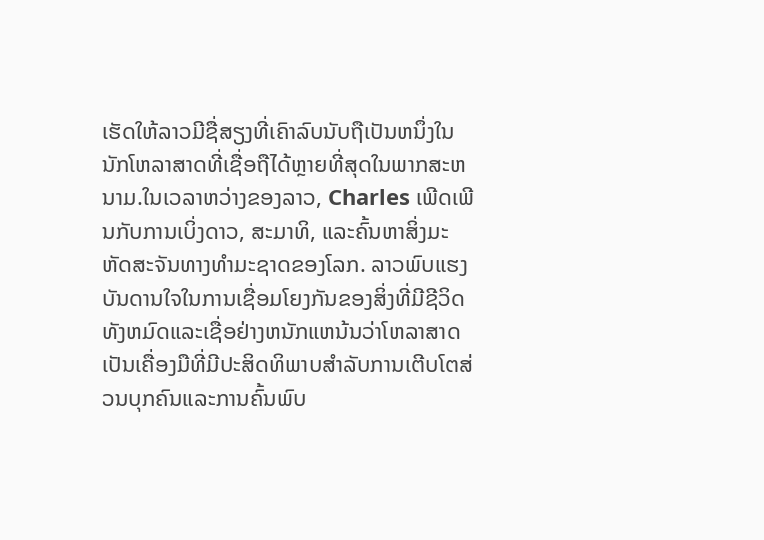ເຮັດໃຫ້ລາວມີຊື່ສຽງທີ່ເຄົາລົບນັບຖືເປັນຫນຶ່ງໃນນັກໂຫລາສາດທີ່ເຊື່ອຖືໄດ້ຫຼາຍທີ່ສຸດໃນພາກສະຫນາມ.ໃນເວລາຫວ່າງຂອງລາວ, Charles ເພີດເພີນກັບການເບິ່ງດາວ, ສະມາທິ, ແລະຄົ້ນຫາສິ່ງມະຫັດສະຈັນທາງທໍາມະຊາດຂອງໂລກ. ລາວພົບແຮງບັນດານໃຈໃນການເຊື່ອມໂຍງກັນຂອງສິ່ງທີ່ມີຊີວິດທັງຫມົດແລະເຊື່ອຢ່າງຫນັກແຫນ້ນວ່າໂຫລາສາດເປັນເຄື່ອງມືທີ່ມີປະສິດທິພາບສໍາລັບການເຕີບໂຕສ່ວນບຸກຄົນແລະການຄົ້ນພົບ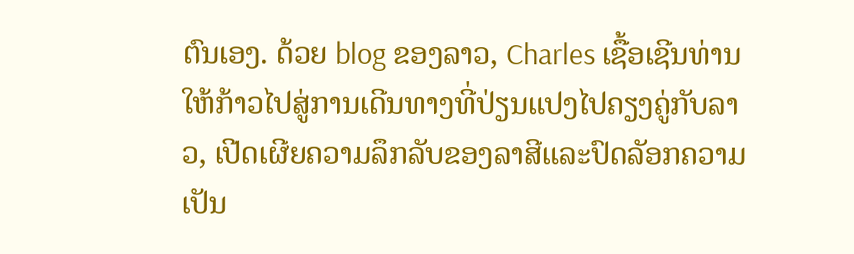ຕົນເອງ. ດ້ວຍ blog ຂອງລາວ, Charles ເຊື້ອເຊີນທ່ານໃຫ້ກ້າວໄປສູ່ການເດີນທາງທີ່ປ່ຽນແປງໄປຄຽງຄູ່ກັບລາວ, ເປີດເຜີຍຄວາມລຶກລັບຂອງລາສີແລະປົດລັອກຄວາມເປັນ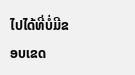ໄປໄດ້ທີ່ບໍ່ມີຂອບເຂດ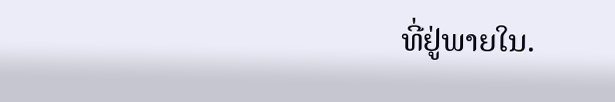ທີ່ຢູ່ພາຍໃນ.